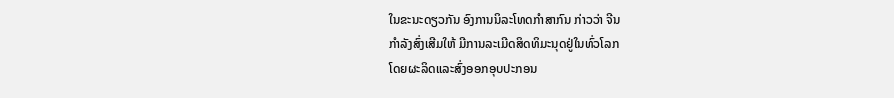ໃນຂະນະດຽວກັນ ອົງການນິລະໂທດກຳສາກົນ ກ່າວວ່າ ຈີນ
ກຳລັງສົ່ງເສີມໃຫ້ ມີການລະເມີດສິດທິມະນຸດຢູ່ໃນທົ່ວໂລກ
ໂດຍຜະລິດແລະສົ່ງອອກອຸບປະກອນ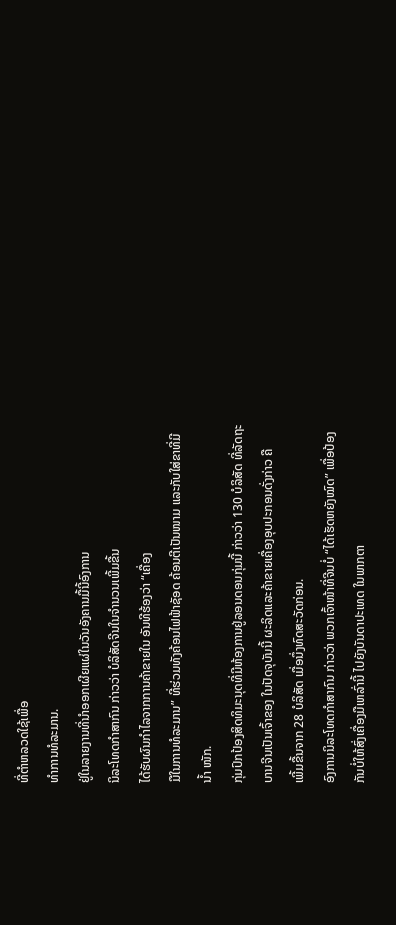ທີ່ຕຳຫລວດໃຊ້ເພື່ອ
ທຳການທໍລະມານ.
ຢູ່ໃນລາຍງານທີ່ນຳອອກເຜີຍແຜ່ໃນວັນອັງຄານມື້ນີ້ອົງການ
ນິລະໂທດກຳສາກົນ ກ່າວວ່າ ບໍລິສັດຈີນໃນຈຳນວນເພີ້ມຂື້ນ
ໄດ້ຮັບຜົນກຳໄລຈາກການຄ້າຂາຍໃນ ອັນທີຮ້ອງວ່າ “ເຄື່ອງ
ມືໃນການທໍລະມານ” ທີ່ຮ່ວມທັງຄ້ອນໄຟຟ້າຊັອດ ຄ້ອນຕີເປັນໜາມ ແລະກັບໃສ່ຂາທີ່ມີ
ນໍ້າ ໜັກ.
ກຸ່ມປົກປ້ອງສິດທິມະນຸດທີ່ມີຫ້ອງການຢູ່ລອນດອນກຸ່ມນີ້ ກ່າວວ່າ 130 ບໍລິສັດ ທີ່ລັດຖະ
ບານຈີນເປັນເຈົ້າຂອງ ໃນປັດຈຸບັນນີ້ ຜະລິດແລະຄ້າຂາຍເຄື່ອງອຸບປະກອນດັ່ງກ່າວ ຄື
ເພີ້ມຂື້ນຈາກ 28 ບໍລິສັດ ເມື່ອນຶ່ງທົດສະວັດກ່ອນ.
ອົງການນິລະໂທດກຳສາກົນ ກ່າວວ່າ ພວກເຈົ້າໜ້າທີ່ຈີນບໍ່ “ໄດ້ເຮັດຫຍັງໝົດ” ເພື່ອປ້ອງ
ກັນບໍ່ໃຫ້ສົ່ງເຄື່ອງມືເຫລົ່ານີ້ ໄປຍັງບັນດາປະເທດ ໃນພາກຕາ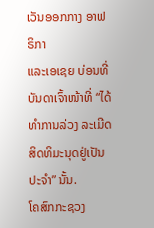ເວັນອອກກາງ ອາຟຣິກາ
ແລະເອເຊຍ ບ່ອນທີ່ບັນດາເຈົ້າໜ້າທີ່ “ໄດ້ທຳການລ່ວງ ລະເມີດສິດທິມະນຸດຢູ່ເປັນ
ປະຈຳ” ນັ້ນ.
ໂຄສົກກະຊວງ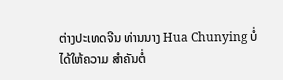ຕ່າງປະເທດຈີນ ທ່ານນາງ Hua Chunying ບໍ່ໄດ້ໃຫ້ຄວາມ ສຳຄັນຕໍ່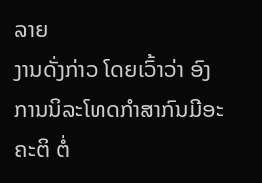ລາຍ
ງານດັ່ງກ່າວ ໂດຍເວົ້າວ່າ ອົງການນິລະໂທດກຳສາກົນມີອະຄະຕິ ຕໍ່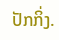ປັກກິ່ງ.